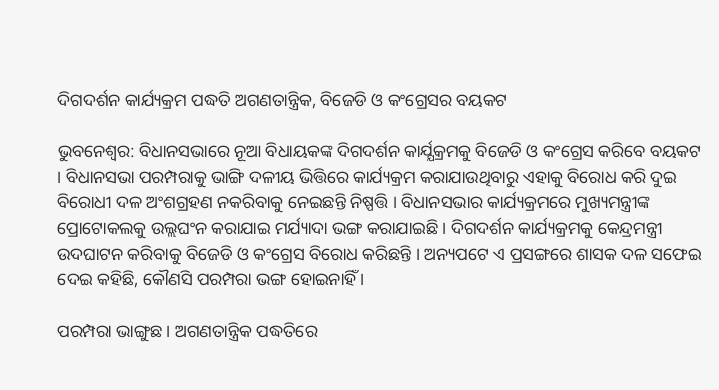ଦିଗଦର୍ଶନ କାର୍ଯ୍ୟକ୍ରମ ପଦ୍ଧତି ଅଗଣତାନ୍ତ୍ରିକ, ବିଜେଡି ଓ କଂଗ୍ରେସର ବୟକଟ

ଭୁବନେଶ୍ବର: ବିଧାନସଭାରେ ନୂଆ ବିଧାୟକଙ୍କ ଦିଗଦର୍ଶନ କାର୍ଯ୍ଯକ୍ରମକୁ ବିଜେଡି ଓ କଂଗ୍ରେସ କରିବେ ବୟକଟ । ବିଧାନସଭା ପରମ୍ପରାକୁ ଭାଙ୍ଗି ଦଳୀୟ ଭିତ୍ତିରେ କାର୍ଯ୍ୟକ୍ରମ କରାଯାଉଥିବାରୁ ଏହାକୁ ବିରୋଧ କରି ଦୁଇ ବିରୋଧୀ ଦଳ ଅଂଶଗ୍ରହଣ ନକରିବାକୁ ନେଇଛନ୍ତି ନିଷ୍ପତ୍ତି । ବିଧାନସଭାର କାର୍ଯ୍ୟକ୍ରମରେ ମୁଖ୍ୟମନ୍ତ୍ରୀଙ୍କ ପ୍ରୋଟୋକଲକୁ ଉଲ୍ଲଘଂନ କରାଯାଇ ମର୍ଯ୍ୟାଦା ଭଙ୍ଗ କରାଯାଇଛି । ଦିଗଦର୍ଶନ କାର୍ଯ୍ୟକ୍ରମକୁ କେନ୍ଦ୍ରମନ୍ତ୍ରୀ ଉଦଘାଟନ କରିବାକୁ ବିଜେଡି ଓ କଂଗ୍ରେସ ବିରୋଧ କରିଛନ୍ତି । ଅନ୍ୟପଟେ ଏ ପ୍ରସଙ୍ଗରେ ଶାସକ ଦଳ ସଫେଇ ଦେଇ କହିଛି, କୌଣସି ପରମ୍ପରା ଭଙ୍ଗ ହୋଇନାହିଁ ।

ପରମ୍ପରା ଭାଙ୍ଗୁଛ । ଅଗଣତାନ୍ତ୍ରିକ ପଦ୍ଧତିରେ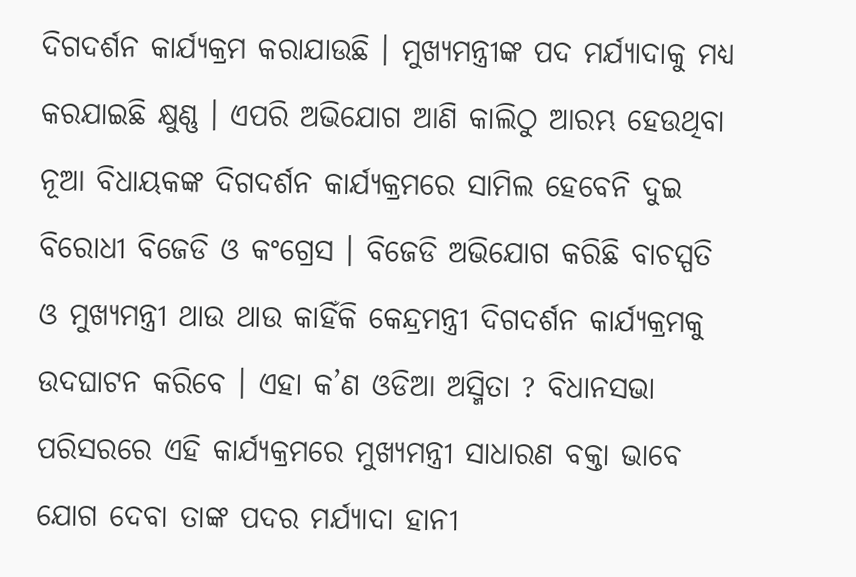ଦିଗଦର୍ଶନ କାର୍ଯ୍ୟକ୍ରମ କରାଯାଉଛି । ମୁଖ୍ଯମନ୍ତ୍ରୀଙ୍କ ପଦ ମର୍ଯ୍ୟାଦାକୁ ମଧ୍ଯ କରଯାଇଛି କ୍ଷୁଣ୍ଣ । ଏପରି ଅଭିଯୋଗ ଆଣି କାଲିଠୁ ଆରମ୍ଭ ହେଉଥିବା ନୂଆ ବିଧାୟକଙ୍କ ଦିଗଦର୍ଶନ କାର୍ଯ୍ୟକ୍ରମରେ ସାମିଲ ହେବେନି ଦୁଇ ବିରୋଧୀ ବିଜେଡି ଓ କଂଗ୍ରେସ । ବିଜେଡି ଅଭିଯୋଗ କରିଛି ବାଚସ୍ପତି ଓ ମୁଖ୍ଯମନ୍ତ୍ରୀ ଥାଉ ଥାଉ କାହିଁକି କେନ୍ଦ୍ରମନ୍ତ୍ରୀ ଦିଗଦର୍ଶନ କାର୍ଯ୍ୟକ୍ରମକୁ ଉଦଘାଟନ କରିବେ । ଏହା କ’ଣ ଓଡିଆ ଅସ୍ମିତା ? ବିଧାନସଭା ପରିସରରେ ଏହି କାର୍ଯ୍ଯକ୍ରମରେ ମୁଖ୍ୟମନ୍ତ୍ରୀ ସାଧାରଣ ବକ୍ତା ଭାବେ ଯୋଗ ଦେବା ତାଙ୍କ ପଦର ମର୍ଯ୍ଯାଦା ହାନୀ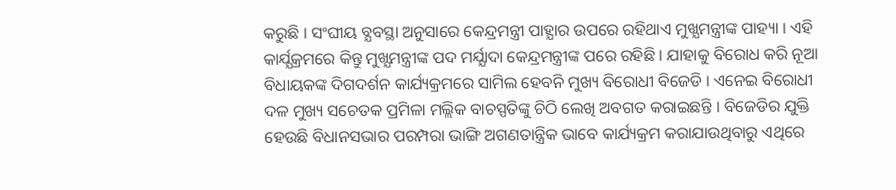କରୁଛି । ସଂଘୀୟ ବ୍ଯବସ୍ଥା ଅନୁସାରେ କେନ୍ଦ୍ରମନ୍ତ୍ରୀ ପାହ୍ଯାର ଉପରେ ରହିଥାଏ ମୁଖ୍ଯମନ୍ତ୍ରୀଙ୍କ ପାହ୍ୟା । ଏହି କାର୍ଯ୍ଯକ୍ରମରେ କିନ୍ତୁ ମୁଖ୍ଯମନ୍ତ୍ରୀଙ୍କ ପଦ ମର୍ଯ୍ଯାଦା କେନ୍ଦ୍ରମନ୍ତ୍ରୀଙ୍କ ପରେ ରହିଛି । ଯାହାକୁ ବିରୋଧ କରି ନୂଆ ବିଧାୟକଙ୍କ ଦିଗଦର୍ଶନ କାର୍ଯ୍ୟକ୍ରମରେ ସାମିଲ ହେବନି ମୁଖ୍ୟ ବିରୋଧୀ ବିଜେଡି । ଏନେଇ ବିରୋଧୀ ଦଳ ମୁଖ୍ୟ ସଚେତକ ପ୍ରମିଳା ମଲ୍ଲିକ ବାଚସ୍ପତିଙ୍କୁ ଚିଠି ଲେଖି ଅବଗତ କରାଇଛନ୍ତି । ବିଜେଡିର ଯୁକ୍ତି ହେଉଛି ବିଧାନସଭାର ପରମ୍ପରା ଭାଙ୍ଗି ଅଗଣତାନ୍ତ୍ରିକ ଭାବେ କାର୍ଯ୍ୟକ୍ରମ କରାଯାଉଥିବାରୁ ଏଥିରେ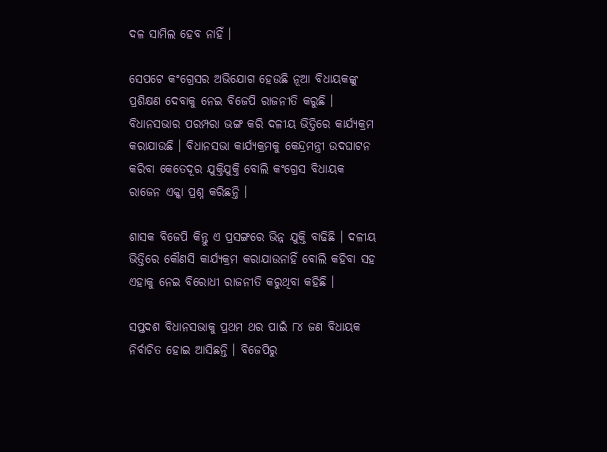ଦଳ ସାମିଲ ହେବ ନାହିଁ ।

ସେପଟେ କଂଗ୍ରେସର ଅଭିଯୋଗ ହେଉଛି ନୂଆ ବିଧାୟକଙ୍କୁ ପ୍ରଶିକ୍ଷଣ ଦେବାକୁ ନେଇ ବିଜେପି ରାଜନୀତି କରୁଛି । ବିଧାନସଭାର ପରମ୍ପରା ଭଙ୍ଗ କରି ଦଳୀୟ ଭିତ୍ତିରେ କାର୍ଯ୍ୟକ୍ରମ କରାଯାଉଛି । ବିଧାନସଭା କାର୍ଯ୍ୟକ୍ରମକୁ କେନ୍ଦ୍ରମନ୍ତ୍ରୀ ଉଦଘାଟନ କରିବା କେତେଦୂର ଯୁକ୍ତିଯୁକ୍ତି ବୋଲି କଂଗ୍ରେସ ବିଧାୟକ ରାଜେନ ଏକ୍କା ପ୍ରଶ୍ନ କରିଛନ୍ତି ।

ଶାସକ ବିଜେପି କିନ୍ତୁ ଏ ପ୍ରସଙ୍ଗରେ ଭିନ୍ନ ଯୁକ୍ତି ବାଢିଛି । ଦଳୀୟ ଭିତ୍ତିରେ କୌଣସି କାର୍ଯ୍ୟକ୍ରମ କରାଯାଉନାହିଁ ବୋଲି କହିବା ସହ ଏହାକୁ ନେଇ ବିରୋଧୀ ରାଜନୀତି କରୁଥିବା କହିଛି ।

ସପ୍ତଦଶ ବିଧାନସଭାକୁ ପ୍ରଥମ ଥର ପାଇଁ ୮୪ ଜଣ ବିଧାୟକ ନିର୍ବାଚିତ ହୋଇ ଆସିଛନ୍ତି । ବିଜେପିରୁ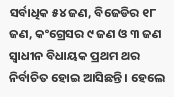ସର୍ବାଧିକ ୫୪ ଜଣ, ବିଜେଡିର ୧୮ ଜଣ, କଂଗ୍ରେସର ୯ ଜଣ ଓ ୩ ଜଣ ସ୍ବାଧୀନ ବିଧାୟକ ପ୍ରଥମ ଥର ନିର୍ବାଚିତ ହୋଇ ଆସିଛନ୍ତି । ହେଲେ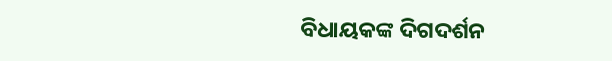ବିଧାୟକଙ୍କ ଦିଗଦର୍ଶନ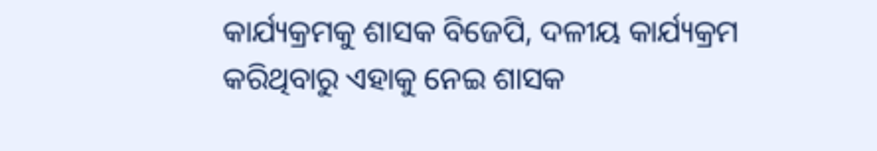କାର୍ଯ୍ୟକ୍ରମକୁ ଶାସକ ବିଜେପି, ଦଳୀୟ କାର୍ଯ୍ୟକ୍ରମ କରିଥିବାରୁ ଏହାକୁ ନେଇ ଶାସକ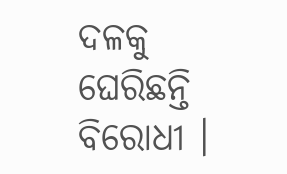ଦଳକୁ ଘେରିଛନ୍ତି ବିରୋଧୀ ।